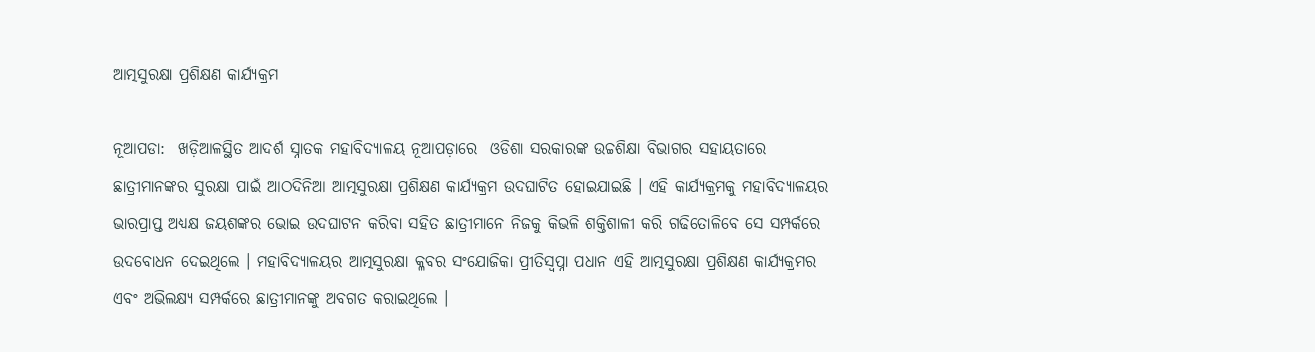ଆତ୍ମସୁରକ୍ଷା ପ୍ରଶିକ୍ଷଣ କାର୍ଯ୍ୟକ୍ରମ

ନୂଆପଡା:  ଖଡ଼ିଆଳସ୍ଥିତ ଆଦର୍ଶ ସ୍ନାତକ ମହାବିଦ୍ୟାଳୟ ନୂଆପଡ଼ାରେ  ଓଡିଶା ସରକାରଙ୍କ ଉଚ୍ଚଶିକ୍ଷା ବିଭାଗର ସହାୟତାରେ ଛାତ୍ରୀମାନଙ୍କର ସୁରକ୍ଷା ପାଇଁ ଆଠଦିନିଆ ଆତ୍ମସୁରକ୍ଷା ପ୍ରଶିକ୍ଷଣ କାର୍ଯ୍ୟକ୍ରମ ଉଦଘାଟିତ ହୋଇଯାଇଛି । ଏହି କାର୍ଯ୍ୟକ୍ରମକୁ ମହାବିଦ୍ୟାଳୟର ଭାରପ୍ରାପ୍ତ ଅଧ୍ୟକ୍ଷ ଜୟଶଙ୍କର ଭୋଇ ଉଦଘାଟନ କରିବା ସହିତ ଛାତ୍ରୀମାନେ ନିଜକୁ କିଭଳି ଶକ୍ତିଶାଳୀ କରି ଗଢିତୋଳିବେ ସେ ସମ୍ପର୍କରେ ଉଦବୋଧନ ଦେଇଥିଲେ । ମହାବିଦ୍ୟାଳୟର ଆତ୍ମସୁରକ୍ଷା କ୍ଳବର ସଂଯୋଜିକା ପ୍ରୀତିସ୍ୱପ୍ନା ପଧାନ ଏହି ଆତ୍ମସୁରକ୍ଷା ପ୍ରଶିକ୍ଷଣ କାର୍ଯ୍ୟକ୍ରମର ଏବଂ ଅଭିଲକ୍ଷ୍ୟ ସମ୍ପର୍କରେ ଛାତ୍ରୀମାନଙ୍କୁ ଅବଗତ କରାଇଥିଲେ ।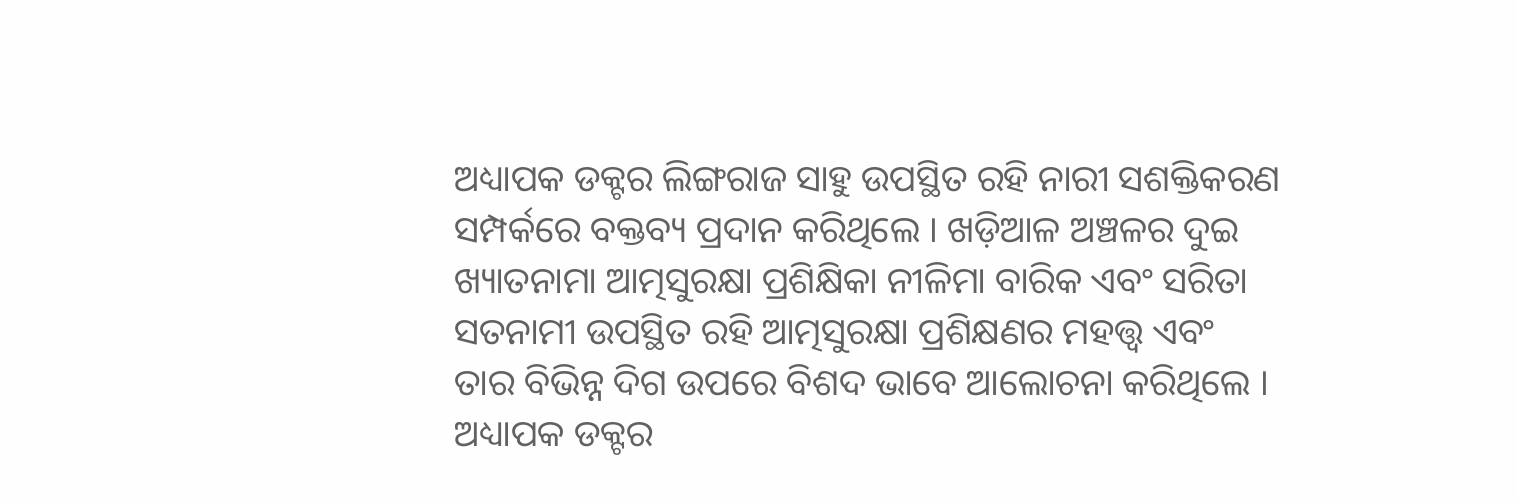ଅଧ୍ୟାପକ ଡକ୍ଟର ଲିଙ୍ଗରାଜ ସାହୁ ଉପସ୍ଥିତ ରହି ନାରୀ ସଶକ୍ତିକରଣ ସମ୍ପର୍କରେ ବକ୍ତବ୍ୟ ପ୍ରଦାନ କରିଥିଲେ । ଖଡ଼ିଆଳ ଅଞ୍ଚଳର ଦୁଇ ଖ୍ୟାତନାମା ଆତ୍ମସୁରକ୍ଷା ପ୍ରଶିକ୍ଷିକା ନୀଳିମା ବାରିକ ଏବଂ ସରିତା ସତନାମୀ ଉପସ୍ଥିତ ରହି ଆତ୍ମସୁରକ୍ଷା ପ୍ରଶିକ୍ଷଣର ମହତ୍ତ୍ୱ ଏବଂ ତାର ବିଭିନ୍ନ ଦିଗ ଉପରେ ବିଶଦ ଭାବେ ଆଲୋଚନା କରିଥିଲେ । ଅଧ୍ୟାପକ ଡକ୍ଟର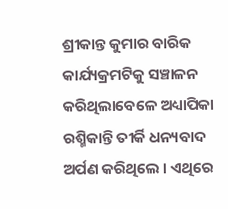ଶ୍ରୀକାନ୍ତ କୁମାର ବାରିକ କାର୍ଯ୍ୟକ୍ରମଟିକୁ ସଞ୍ଚାଳନ କରିଥିଲାବେଳେ ଅଧ୍ୟାପିକା ରଶ୍ମିକାନ୍ତି ତୀର୍କି ଧନ୍ୟବାଦ ଅର୍ପଣ କରିଥିଲେ । ଏଥିରେ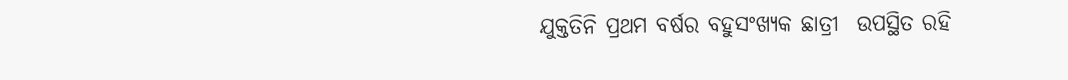ଯୁକ୍ତତିନି ପ୍ରଥମ ବର୍ଷର ବହୁସଂଖ୍ୟକ ଛାତ୍ରୀ  ଉପସ୍ଥିତ ରହି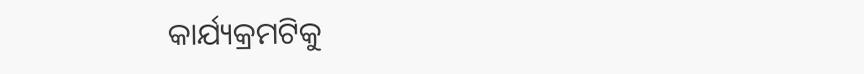କାର୍ଯ୍ୟକ୍ରମଟିକୁ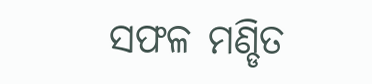ସଫଳ ମଣ୍ଡିତ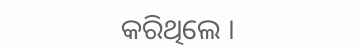କରିଥିଲେ ।